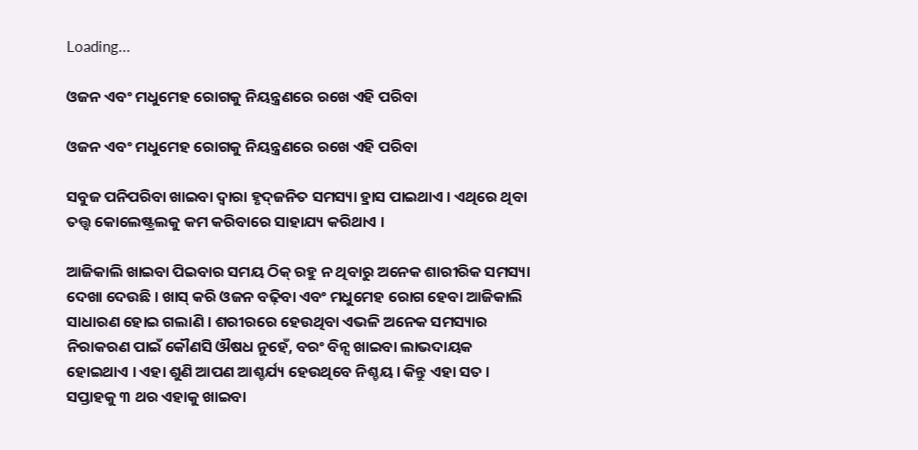Loading...

ଓଜନ ଏବଂ ମଧୁମେହ ରୋଗକୁ ନିୟନ୍ତ୍ରଣରେ ରଖେ ଏହି ପରିବା

ଓଜନ ଏବଂ ମଧୁମେହ ରୋଗକୁ ନିୟନ୍ତ୍ରଣରେ ରଖେ ଏହି ପରିବା

ସବୁଜ ପନିପରିବା ଖାଇବା ଦ୍ୱାରା ହୃଦ୍‌ଜନିତ ସମସ୍ୟା ହ୍ରାସ ପାଇଥାଏ । ଏଥିରେ ଥିବା ତତ୍ତ୍ୱ କୋଲେଷ୍ଟ୍ରଲକୁ କମ କରିବାରେ ସାହାଯ୍ୟ କରିଥାଏ ।

ଆଜିକାଲି ଖାଇବା ପିଇବାର ସମୟ ଠିକ୍‌ ରହୁ ନ ଥିବାରୁ ଅନେକ ଶାରୀରିକ ସମସ୍ୟା ଦେଖା ଦେଉଛି । ଖାସ୍‌ କରି ଓଜନ ବଢ଼ିବା ଏବଂ ମଧୁମେହ ରୋଗ ହେବା ଆଜିକାଲି ସାଧାରଣ ହୋଇ ଗଲାଣି । ଶରୀରରେ ହେଉଥିବା ଏଭଳି ଅନେକ ସମସ୍ୟାର ନିରାକରଣ ପାଇଁ କୌଣସି ଔଷଧ ନୁହେଁ, ବରଂ ବିନ୍ସ ଖାଇବା ଲାଭଦାୟକ ହୋଇଥାଏ । ଏହା ଶୁଣି ଆପଣ ଆଶ୍ଚର୍ଯ୍ୟ ହେଉଥିବେ ନିଶ୍ଚୟ । କିନ୍ତୁ ଏହା ସତ । ସପ୍ତାହକୁ ୩ ଥର ଏହାକୁ ଖାଇବା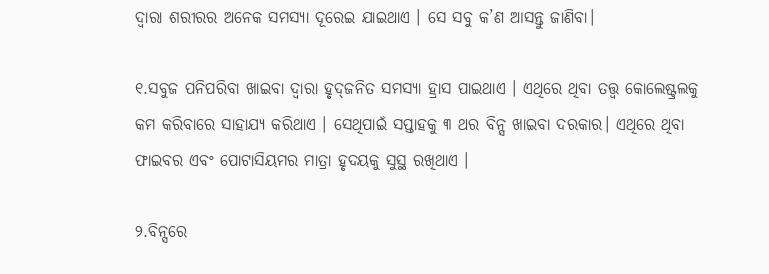ଦ୍ୱାରା ଶରୀରର ଅନେକ ସମସ୍ୟା ଦୂରେଇ ଯାଇଥାଏ । ସେ ସବୁ କ’ଣ ଆସନ୍ତୁ ଜାଣିବା।

୧.ସବୁଜ ପନିପରିବା ଖାଇବା ଦ୍ୱାରା ହୃଦ୍‌ଜନିତ ସମସ୍ୟା ହ୍ରାସ ପାଇଥାଏ । ଏଥିରେ ଥିବା ତତ୍ତ୍ୱ କୋଲେଷ୍ଟ୍ରଲକୁ କମ କରିବାରେ ସାହାଯ୍ୟ କରିଥାଏ । ସେଥିପାଇଁ ସପ୍ତାହକୁ ୩ ଥର ବିନ୍ସ ଖାଇବା ଦରକାର। ଏଥିରେ ଥିବା ଫାଇବର ଏବଂ ପୋଟାସିୟମର ମାତ୍ରା ହୃଦୟକୁ ସୁସ୍ଥ ରଖିଥାଏ ।

୨.ବିନ୍ସରେ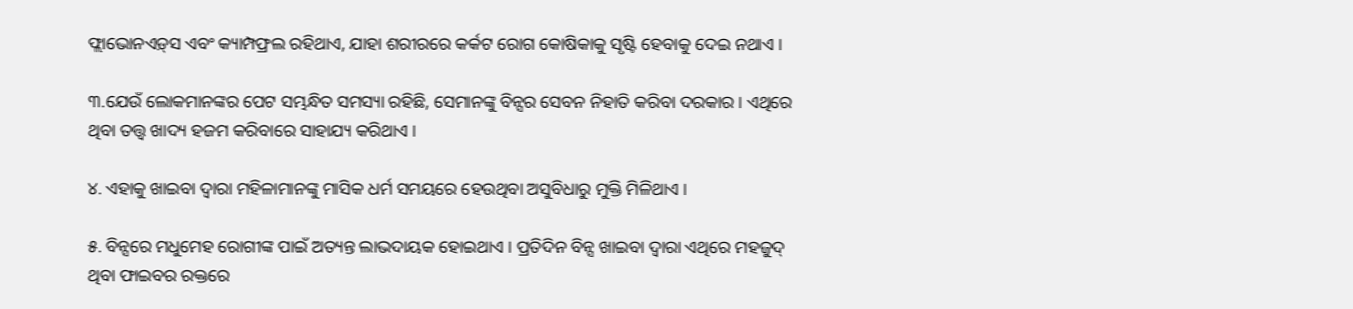ଫ୍ଲାଭୋନଏଡ଼୍‍ସ ଏବଂ କ୍ୟାମ୍ପଫ୍ରଲ ରହିଥାଏ, ଯାହା ଶରୀରରେ କର୍କଟ ରୋଗ କୋଷିକାକୁ ସୃଷ୍ଟି ହେବାକୁ ଦେଇ ନଥାଏ ।

୩.ଯେଉଁ ଲୋକମାନଙ୍କର ପେଟ ସମ୍ଭନ୍ଧିତ ସମସ୍ୟା ରହିଛି, ସେମାନଙ୍କୁ ବିନ୍ସର ସେବନ ନିହାତି କରିବା ଦରକାର । ଏଥିରେ ଥିବା ତତ୍ତ୍ୱ ଖାଦ୍ୟ ହଜମ କରିବାରେ ସାହାଯ୍ୟ କରିଥାଏ ।

୪. ଏହାକୁ ଖାଇବା ଦ୍ୱାରା ମହିଳାମାନଙ୍କୁ ମାସିକ ଧର୍ମ ସମୟରେ ହେଉଥିବା ଅସୁବିଧାରୁ ମୁକ୍ତି ମିଳିଥାଏ ।

୫. ବିନ୍ସରେ ମଧୁମେହ ରୋଗୀଙ୍କ ପାଇଁ ଅତ୍ୟନ୍ତ ଲାଭଦାୟକ ହୋଇଥାଏ । ପ୍ରତିଦିନ ବିନ୍ସ ଖାଇବା ଦ୍ୱାରା ଏଥିରେ ମହଜୁଦ୍‌ ଥିବା ଫାଇବର ରକ୍ତରେ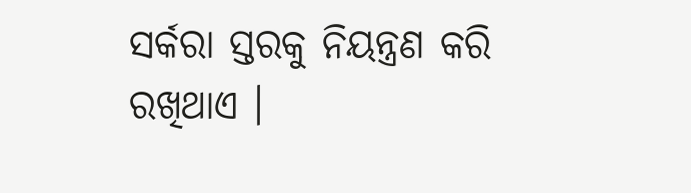ସର୍କରା ସ୍ତରକୁ ନିୟନ୍ତ୍ରଣ କରି ରଖିଥାଏ ।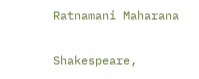Ratnamani Maharana

Shakespeare,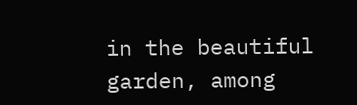in the beautiful garden, among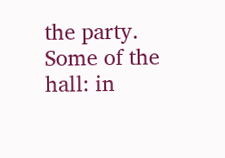the party. Some of the hall: in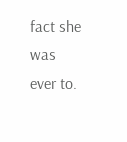fact she was ever to.